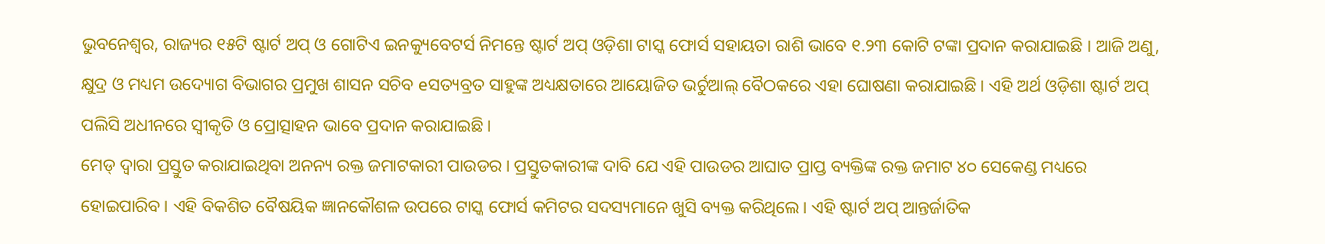ଭୁବନେଶ୍ୱର, ରାଜ୍ୟର ୧୫ଟି ଷ୍ଟାର୍ଟ ଅପ୍ ଓ ଗୋଟିଏ ଇନକ୍ୟୁବେଟର୍ସ ନିମନ୍ତେ ଷ୍ଟାର୍ଟ ଅପ୍ ଓଡ଼ିଶା ଟାସ୍କ ଫୋର୍ସ ସହାୟତା ରାଶି ଭାବେ ୧.୨୩ କୋଟି ଟଙ୍କା ପ୍ରଦାନ କରାଯାଇଛି । ଆଜି ଅଣୁ, କ୍ଷୁଦ୍ର ଓ ମଧ୍ୟମ ଉଦ୍ୟୋଗ ବିଭାଗର ପ୍ରମୁଖ ଶାସନ ସଚିବ eସତ୍ୟବ୍ରତ ସାହୁଙ୍କ ଅଧ୍ୟକ୍ଷତାରେ ଆୟୋଜିତ ଭର୍ଚୁଆଲ୍ ବୈଠକରେ ଏହା ଘୋଷଣା କରାଯାଇଛି । ଏହି ଅର୍ଥ ଓଡ଼ିଶା ଷ୍ଟାର୍ଟ ଅପ୍ ପଲିସି ଅଧୀନରେ ସ୍ୱୀକୃତି ଓ ପ୍ରୋତ୍ସାହନ ଭାବେ ପ୍ରଦାନ କରାଯାଇଛି ।
ମେଡ୍ ଦ୍ୱାରା ପ୍ରସ୍ତୁତ କରାଯାଇଥିବା ଅନନ୍ୟ ରକ୍ତ ଜମାଟକାରୀ ପାଉଡର। ପ୍ରସ୍ତୁତକାରୀଙ୍କ ଦାବି ଯେ ଏହି ପାଉଡର ଆଘାତ ପ୍ରାପ୍ତ ବ୍ୟକ୍ତିଙ୍କ ରକ୍ତ ଜମାଟ ୪୦ ସେକେଣ୍ଡ ମଧ୍ୟରେ ହୋଇପାରିବ। ଏହି ବିକଶିତ ବୈଷୟିକ ଜ୍ଞାନକୌଶଳ ଉପରେ ଟାସ୍କ ଫୋର୍ସ କମିଟର ସଦସ୍ୟମାନେ ଖୁସି ବ୍ୟକ୍ତ କରିଥିଲେ। ଏହି ଷ୍ଟାର୍ଟ ଅପ୍ ଆନ୍ତର୍ଜାତିକ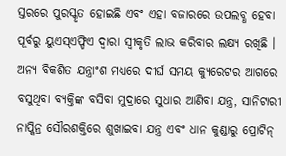ସ୍ତରରେ ପୁରସ୍କୃତ ହୋଇଛି ଏବଂ ଏହା ବଜାରରେ ଉପଲବ୍ଧ ହେବା ପୂର୍ବରୁ ୟୁଏସ୍ଏଫ୍ଡିଏ ଦ୍ୱାରା ସ୍ୱୀକୃତି ଲାଭ କରିବାର ଲକ୍ଷ୍ୟ ରଖିଛି ।
ଅନ୍ୟ ବିକଶିତ ଯନ୍ତ୍ରାଂଶ ମଧ୍ୟରେ ଦୀର୍ଘ ସମୟ କ୍ୟୁରେଟର ଆଗରେ ବସୁଥିବା ବ୍ୟକ୍ତିଙ୍କ ବସିବା ମୁଦ୍ରାରେ ସୁଧାର ଆଣିବା ଯନ୍ତ୍ର, ସାନିଟାରୀ ନାପ୍କିନ୍ର ସୌରଶକ୍ତିରେ ଶୁଖାଇବା ଯନ୍ତ୍ର ଏବଂ ଧାନ କୁଣ୍ଡାରୁ ପ୍ରୋଟିନ୍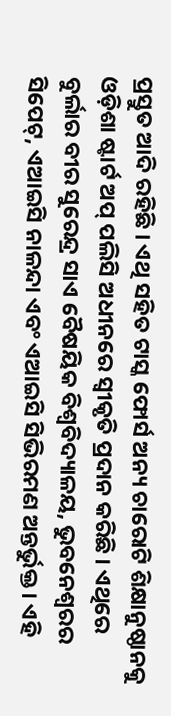ପ୍ରସ୍ତୁତ ଆଦି ରହିଛି । ଏଥି ସହିତ ଟାସ୍କ ଫୋର୍ସ ଅନ୍ୟ ଚାରୋଟି ଶିକ୍ଷାନୁଷ୍ଠାନକୁ ଓଡ଼ିଶା ଷ୍ଟାର୍ଟ ଅପ୍ ପଲିସି ଅଧୀନରେ ସ୍ୱୀକୃତି ପ୍ରଦାନ କରିଛି । ଏଥିରେ ବୁର୍ଲାର ବୀର ସୁରେନ୍ଦ୍ର ସାଏ ବୈଷୟିକ ବିଶ୍ୱବିଦ୍ୟାଳୟ, ଭୁବନେଶ୍ୱରର ସିପେଟ୍, ଏଆଇସି ନାଳନ୍ଦା ଏବଂ ଏଆଇସି ସିଭିରମଣ ଅନ୍ତର୍ଭୁକ୍ତ । ଏହି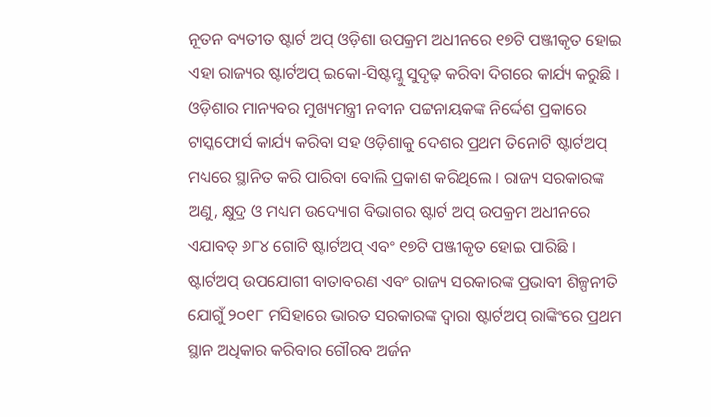ନୂତନ ବ୍ୟତୀତ ଷ୍ଟାର୍ଟ ଅପ୍ ଓଡ଼ିଶା ଉପକ୍ରମ ଅଧୀନରେ ୧୭ଟି ପଞ୍ଜୀକୃତ ହୋଇ ଏହା ରାଜ୍ୟର ଷ୍ଟାର୍ଟଅପ୍ ଇକୋ-ସିଷ୍ଟମ୍କୁ ସୁଦୃଢ଼ କରିବା ଦିଗରେ କାର୍ଯ୍ୟ କରୁଛି ।
ଓଡ଼ିଶାର ମାନ୍ୟବର ମୁଖ୍ୟମନ୍ତ୍ରୀ ନବୀନ ପଟ୍ଟନାୟକଙ୍କ ନିର୍ଦ୍ଦେଶ ପ୍ରକାରେ ଟାସ୍କଫୋର୍ସ କାର୍ଯ୍ୟ କରିବା ସହ ଓଡ଼ିଶାକୁ ଦେଶର ପ୍ରଥମ ତିନୋଟି ଷ୍ଟାର୍ଟଅପ୍ ମଧ୍ୟରେ ସ୍ଥାନିତ କରି ପାରିବା ବୋଲି ପ୍ରକାଶ କରିଥିଲେ । ରାଜ୍ୟ ସରକାରଙ୍କ ଅଣୁ, କ୍ଷୁଦ୍ର ଓ ମଧ୍ୟମ ଉଦ୍ୟୋଗ ବିଭାଗର ଷ୍ଟାର୍ଟ ଅପ୍ ଉପକ୍ରମ ଅଧୀନରେ ଏଯାବତ୍ ୬୮୪ ଗୋଟି ଷ୍ଟାର୍ଟଅପ୍ ଏବଂ ୧୭ଟି ପଞ୍ଜୀକୃତ ହୋଇ ପାରିଛି । ଷ୍ଟାର୍ଟଅପ୍ ଉପଯୋଗୀ ବାତାବରଣ ଏବଂ ରାଜ୍ୟ ସରକାରଙ୍କ ପ୍ରଭାବୀ ଶିଳ୍ପନୀତି ଯୋଗୁଁ ୨୦୧୮ ମସିହାରେ ଭାରତ ସରକାରଙ୍କ ଦ୍ୱାରା ଷ୍ଟାର୍ଟଅପ୍ ରାଙ୍କିଂରେ ପ୍ରଥମ ସ୍ଥାନ ଅଧିକାର କରିବାର ଗୌରବ ଅର୍ଜନ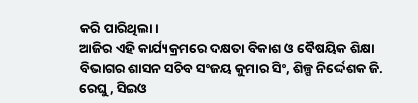କରି ପାରିଥିଲା।
ଆଜିର ଏହି କାର୍ଯ୍ୟକ୍ରମରେ ଦକ୍ଷତା ବିକାଶ ଓ ବୈଷୟିକ ଶିକ୍ଷା ବିଭାଗର ଶାସନ ସଚିବ ସଂଜୟ କୁମାର ସିଂ, ଶିଳ୍ପ ନିର୍ଦ୍ଦେଶକ ଜି. ରେଘୁ, ସିଇଓ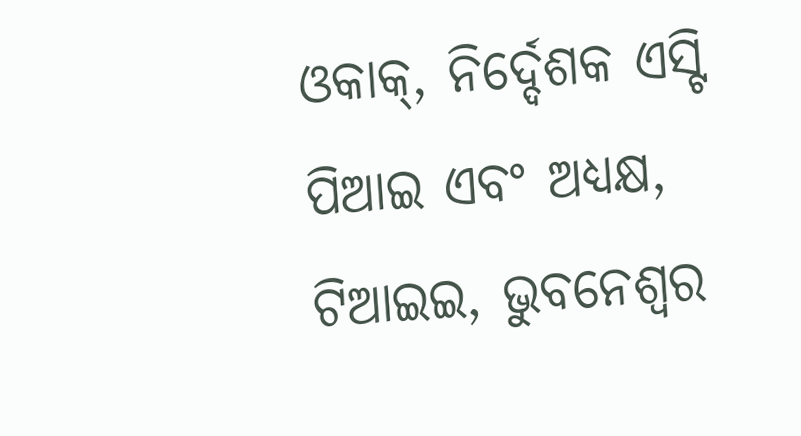ଓକାକ୍, ନିର୍ଦ୍ଦେଶକ ଏସ୍ଟି ପିଆଇ ଏବଂ ଅଧ୍ୟକ୍ଷ, ଟିଆଇଇ, ଭୁବନେଶ୍ୱର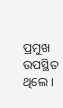ପ୍ରମୁଖ ଉପସ୍ଥିତ ଥିଲେ ।